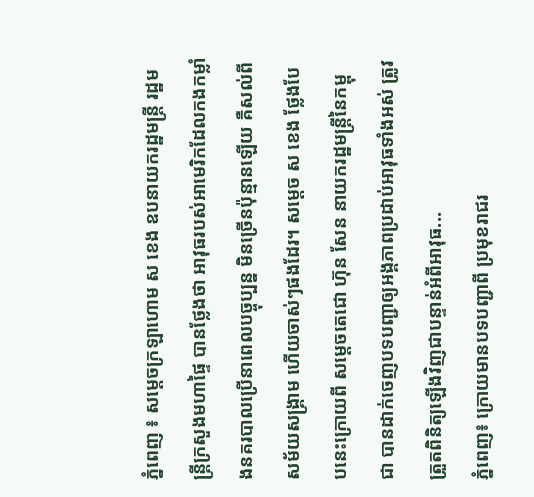ភ្នំពេញ ៖ សម្ដេចក្រឡាហោម ស ខេង ឧបនាយករដ្ឋមន្ដ្រី រដ្ឋមន្ដ្រីក្រសួងមហាផ្ទៃ បានថ្លែងថា អាវុធរបស់អាមេរិកដែលកងកម្លាំងនគរបាលប្រើនាពេលបច្ចុប្បន្ន មិនច្រើនប៉ុន្មានឡើយ គឺសល់ពីសម័យសង្គ្រាម ហើយចាស់ៗផងដែរ។ សម្ដេច ស ខេង ថ្លែងបែបនេះក្រោយពី សម្ដេចតេជោ ហ៊ុន សែន នាយករដ្ឋមន្រ្តីនៃកម្ពុជា បានដាក់ចេញបទបញ្ជាឲ្យអង្គភាពប្រដាប់អាវុធទាំងអស់ ត្រូវត្រួតពិនិត្យឡើងវិញជាបន្ទាន់អំពីអាវុធ...
ភ្នំពេញ៖ ក្រោយមានបទបញ្ជាពី ប្រមុខរាជរ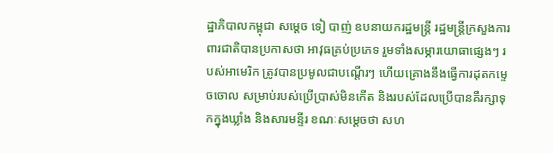ដ្ឋាភិបាលកម្ពុជា សម្ដេច ទៀ បាញ់ ឧបនាយករដ្ឋមន្ត្រី រដ្ឋមន្ត្រីក្រសួងការពារជាតិបានប្រកាសថា អាវុធគ្រប់ប្រភេទ រួមទាំងសម្ភារយោធាផ្សេងៗ របស់អាមេរិក ត្រូវបានប្រមូលជាបណ្ដើរៗ ហើយគ្រោងនឹងធ្វើការដុតកម្ទេចចោល សម្រាប់របស់ប្រើប្រាស់មិនកើត និងរបស់ដែលប្រើបានគឺរក្សាទុកក្នុងឃ្លាំង និងសារមន្ទីរ ខណៈសម្តេចថា សហ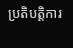ប្រតិបត្តិការ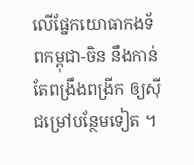លើផ្នែកយោធាកងទ័ពកម្ពុជា-ចិន នឹងកាន់តែពង្រឹងពង្រីក ឲ្យស៊ីជម្រៅបន្ថែមទៀត ។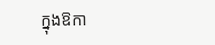ក្នុងឱកា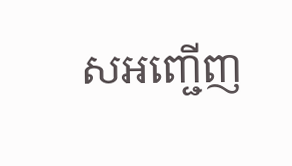សអញ្ជើញ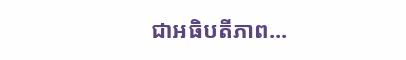ជាអធិបតីភាព...